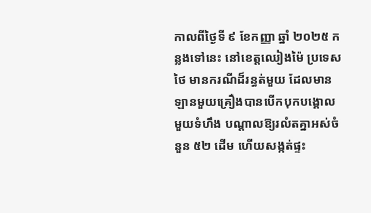កាលពីថ្ងៃទី ៩ ខែកញ្ញា ឆ្នាំ ២០២៥ កន្លងទៅនេះ នៅខេត្តឈៀងម៉ៃ ប្រទេសថៃ មានករណីដ៏រន្ធត់មួយ ដែលមានឡានមួយគ្រឿងបានបើកបុកបង្គោលមួយទំហឹង បណ្តាលឱ្យរលំតគ្នាអស់ចំនួន ៥២ ដើម ហើយសង្កត់ផ្ទះ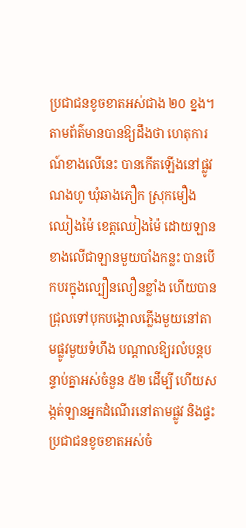ប្រជាជនខូចខាតអស់ជាង ២០ ខ្នង។
តាមព័ត៌មានបានឱ្យដឹងថា ហេតុការណ៍ខាងលើនេះ បានកើតឡើងនៅផ្លូវណងហូ ឃុំឆាងភឿក ស្រុកមឿងឈៀងម៉ៃ ខេត្តឈៀងម៉ៃ ដោយឡានខាងលើជាឡានមួយបាំងកន្លះ បានបើកបរក្នុងល្បឿនលឿនខ្លាំង ហើយបានជ្រុលទៅបុកបង្គោលភ្លើងមួយនៅតាមផ្លូវមួយទំហឹង បណ្តាលឱ្យរលំបន្តបន្ទាប់គ្នាអស់ចំនួន ៥២ ដើម្បី ហើយសង្កត់ឡានអ្នកដំណើរនៅតាមផ្លូវ និងផ្ទះប្រជាជនខូចខាតអស់ចំ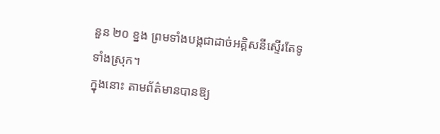នួន ២០ ខ្នង ព្រមទាំងបង្កជាដាច់អគ្គិសនីស្ទើរតែទូទាំងស្រុក។
ក្នុងនោះ តាមព័ត៌មានបានឱ្យ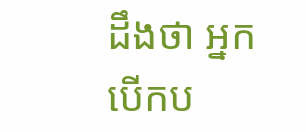ដឹងថា អ្នកបើកប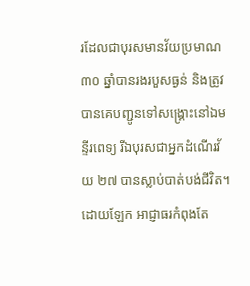រដែលជាបុរសមានវ័យប្រមាណ ៣០ ឆ្នាំបានរងរបួសធ្ងន់ និងត្រូវបានគេបញ្ជូនទៅសង្រ្គោះនៅឯមន្ទីរពេទ្យ រីឯបុរសជាអ្នកដំណើរវ័យ ២៧ បានស្លាប់បាត់បង់ជីវិត។ ដោយឡែក អាជ្ញាធរកំពុងតែ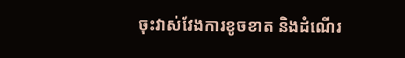ចុះវាស់វែងការខូចខាត និងដំណើរ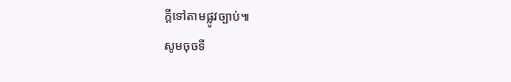ក្តីទៅតាមផ្លូវច្បាប់៕
សូមចុចទី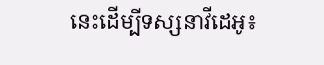នេះដើម្បីទស្សនាវីដេអូ៖